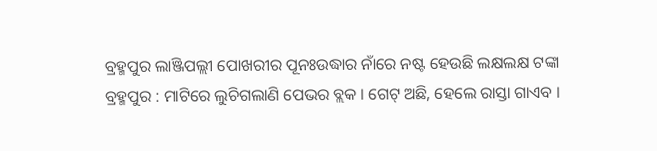ବ୍ରହ୍ମପୁର ଲାଞ୍ଜିପଲ୍ଲୀ ପୋଖରୀର ପୂନଃଉଦ୍ଧାର ନାଁରେ ନଷ୍ଟ ହେଉଛି ଲକ୍ଷଲକ୍ଷ ଟଙ୍କା
ବ୍ରହ୍ମପୁର : ମାଟିରେ ଲୁଚିଗଲାଣି ପେଭର ବ୍ଲକ । ଗେଟ୍ ଅଛି, ହେଲେ ରାସ୍ତା ଗାଏବ ।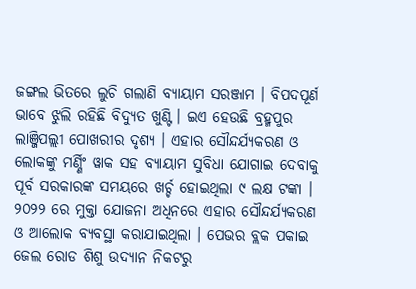ଜଙ୍ଗଲ ଭିତରେ ଲୁଚି ଗଲାଣି ବ୍ଯାୟାମ ସରଞ୍ଜାମ । ବିପଦପୂର୍ଣ ଭାବେ ଝୁଲି ରହିଛି ବିଦ୍ଯୁତ ଖୁଣ୍ଟି । ଇଏ ହେଉଛି ବ୍ରହ୍ମପୁର ଲାଞ୍ଜିପଲ୍ଲୀ ପୋଖରୀର ଦୃଶ୍ଯ । ଏହାର ସୌନ୍ଦର୍ଯ୍ଯକରଣ ଓ ଲୋକଙ୍କୁ ମର୍ଣ୍ଣିଂ ୱାକ ସହ ବ୍ଯାୟାମ ସୁବିଧା ଯୋଗାଇ ଦେବାକୁ ପୂର୍ବ ସରକାରଙ୍କ ସମୟରେ ଖର୍ଚ୍ଚ ହୋଇଥିଲା ୯ ଲକ୍ଷ ଟଙ୍କା । ୨୦୨୨ ରେ ମୁକ୍ତା ଯୋଜନା ଅଧିନରେ ଏହାର ସୌନ୍ଦର୍ଯ୍ଯକରଣ ଓ ଆଲୋକ ବ୍ଯବସ୍ଥା କରାଯାଇଥିଲା । ପେଭର ବ୍ଲକ ପକାଇ ଜେଲ ରୋଡ ଶିଶୁ ଉଦ୍ୟାନ ନିକଟରୁ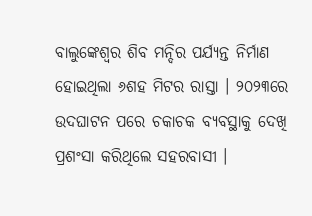ବାଲୁଙ୍କେଶ୍ଵର ଶିବ ମନ୍ଦିର ପର୍ଯ୍ୟନ୍ତ ନିର୍ମାଣ ହୋଇଥିଲା ୬ଶହ ମିଟର ରାସ୍ତା । ୨୦୨୩ରେ ଉଦଘାଟନ ପରେ ଚକାଚକ ବ୍ଯବସ୍ଥାକୁ ଦେଖି ପ୍ରଶଂସା କରିଥିଲେ ସହରବାସୀ ।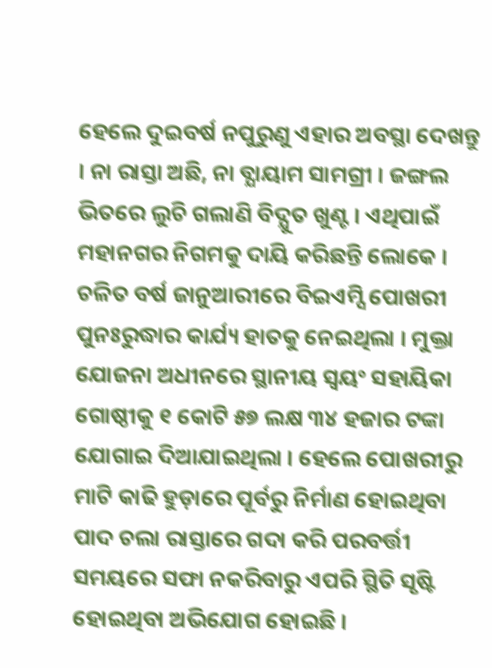ହେଲେ ଦୁଇବର୍ଷ ନପୁରୁଣୁ ଏହାର ଅବସ୍ଥା ଦେଖନ୍ତୁ । ନା ରାସ୍ତା ଅଛି, ନା ବ୍ଯାୟାମ ସାମଗ୍ରୀ । ଜଙ୍ଗଲ ଭିତରେ ଲୁଚି ଗଲାଣି ବିଦ୍ଯୁତ ଖୁଣ୍ଟ । ଏଥିପାଇଁ ମହାନଗର ନିଗମକୁ ଦାୟି କରିଛନ୍ତି ଲୋକେ ।
ଚଳିତ ବର୍ଷ ଜାନୁଆରୀରେ ବିଇଏମ୍ସି ପୋଖରୀ ପୁନଃରୁଦ୍ଧାର କାର୍ଯ୍ୟ ହାତକୁ ନେଇଥିଲା । ମୁକ୍ତା ଯୋଜନା ଅଧୀନରେ ସ୍ଥାନୀୟ ସ୍ବୟଂ ସହାୟିକା ଗୋଷ୍ଠୀକୁ ୧ କୋଟି ୫୭ ଲକ୍ଷ ୩୪ ହଜାର ଟଙ୍କା ଯୋଗାଇ ଦିଆଯାଇଥିଲା । ହେଲେ ପୋଖରୀରୁ ମାଟି କାଢି ହୁଡ଼ାରେ ପୂର୍ବରୁ ନିର୍ମାଣ ହୋଇଥିବା ପାଦ ଚଲା ରାସ୍ତାରେ ଗଦା କରି ପରବର୍ତ୍ତୀ ସମୟରେ ସଫା ନକରିବାରୁ ଏପରି ସ୍ଥିତି ସୃଷ୍ଟି ହୋଇଥିବା ଅଭିଯୋଗ ହୋଇଛି ।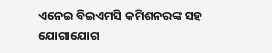ଏନେଇ ବିଇଏମସି କମିଶନରଙ୍କ ସହ ଯୋଗାଯୋଗ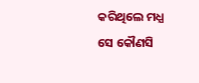କରିଥିଲେ ମଧ୍ଯ ସେ କୌଣସି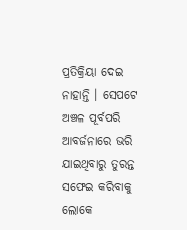ପ୍ରତିକ୍ରିୟା ଦେଇ ନାହାନ୍ତି । ସେପଟେ ଅଞ୍ଚଳ ପୂର୍ବପରି ଆବର୍ଜନାରେ ଭରି ଯାଇଥିବାରୁ ତୁରନ୍ତ ସଫେଇ କରିବାକୁ ଲୋକେ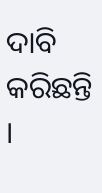ଦାବି କରିଛନ୍ତି ।